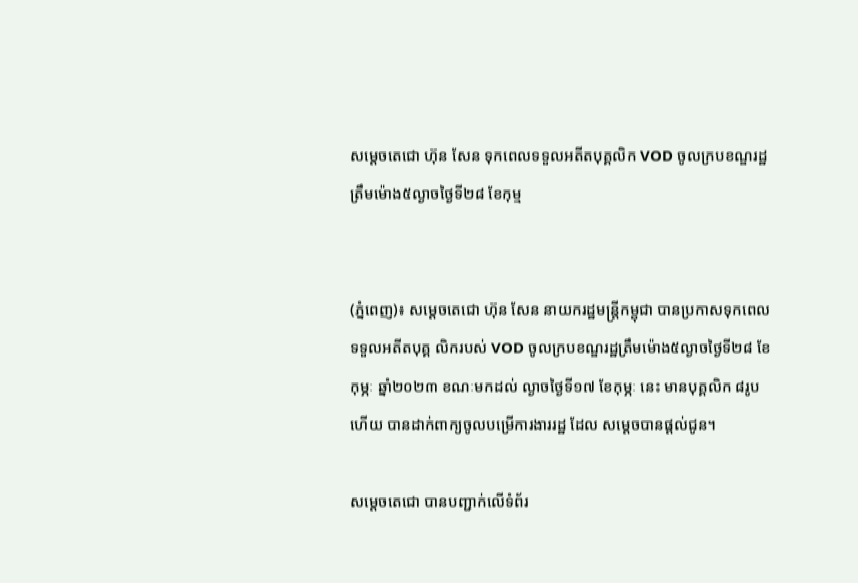សម្តេចតេជោ ហ៊ុន សែន ទុកពេលទទួលអតីតបុគ្គលិក VOD ចូលក្របខណ្ឌរដ្ឋ ត្រឹមម៉ោង៥ល្ងាចថ្ងៃទី២៨ ខែកុម្ម


(ភ្នំពេញ)៖ សម្តេចតេជោ ហ៊ុន សែន នាយករដ្ឋមន្ត្រីកម្ពុជា បានប្រកាសទុកពេលទទួលអតីតបុគ្គ លិករបស់ VOD ចូលក្របខណ្ឌរដ្ឋត្រឹមម៉ោង៥ល្ងាចថ្ងៃទី២៨ ខែកុម្ភៈ ឆ្នាំ២០២៣ ខណៈមកដល់ ល្ងាចថ្ងៃទី១៧ ខែកុម្ភៈ នេះ មានបុគ្គលិក ៨រូបហើយ បានដាក់ពាក្យចូលបម្រើការងាររដ្ឋ ដែល សម្តេចបានផ្តល់ជូន។

សម្តេចតេជោ បានបញ្ជាក់លើទំព័រ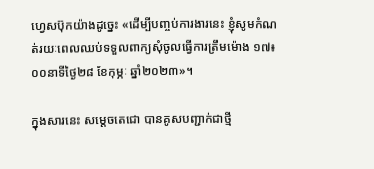ហ្វេសប៊ុកយ៉ាងដូច្នេះ «ដើម្បីបញ្ចប់ការងារនេះ ខ្ញុំសូមកំណត់រយៈពេលឈប់ទទួលពាក្យសុំចូលធ្វើការត្រឹមម៉ោង ១៧៖០០នាទីថ្ងៃ២៨ ខែកុម្ភៈ ឆ្នាំ២០២៣»។

ក្នុងសារនេះ សម្តេចតេជោ បានគូសបញ្ជាក់ជាថ្មី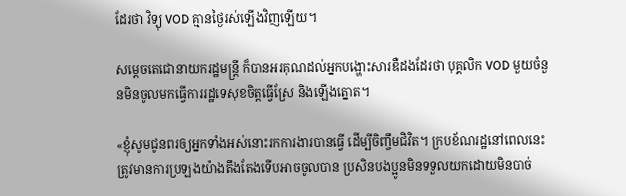ដែរថា វិទ្យុ VOD គ្មានថ្ងៃរស់ឡើងវិញឡើយ។

សម្តេចតេជោនាយករដ្ឋមន្ត្រី ក៏បានអរគុណដល់អ្នកបង្ហោះសារឌឺដងដែរថា បុគ្គលិក VOD មួយចំនួនមិនចូលមកធ្វើការរដ្ឋទេសុខចិត្តធ្វើស្រែ និងឡើងត្នោត។

«ខ្ញុំសូមជូនពរឲ្យអ្នកទាំងអស់នោះរកការងារបានធ្វើ ដើម្បីចិញ្ចឹមជិវិត។ ក្របខ័ណរដ្ឋនៅពេលនេះ ត្រូវមានការប្រឡងយ៉ាងតឹងតែងទើបអាចចូលបាន ប្រសិនបងប្អូនមិនទទួលយកដោយមិនបាច់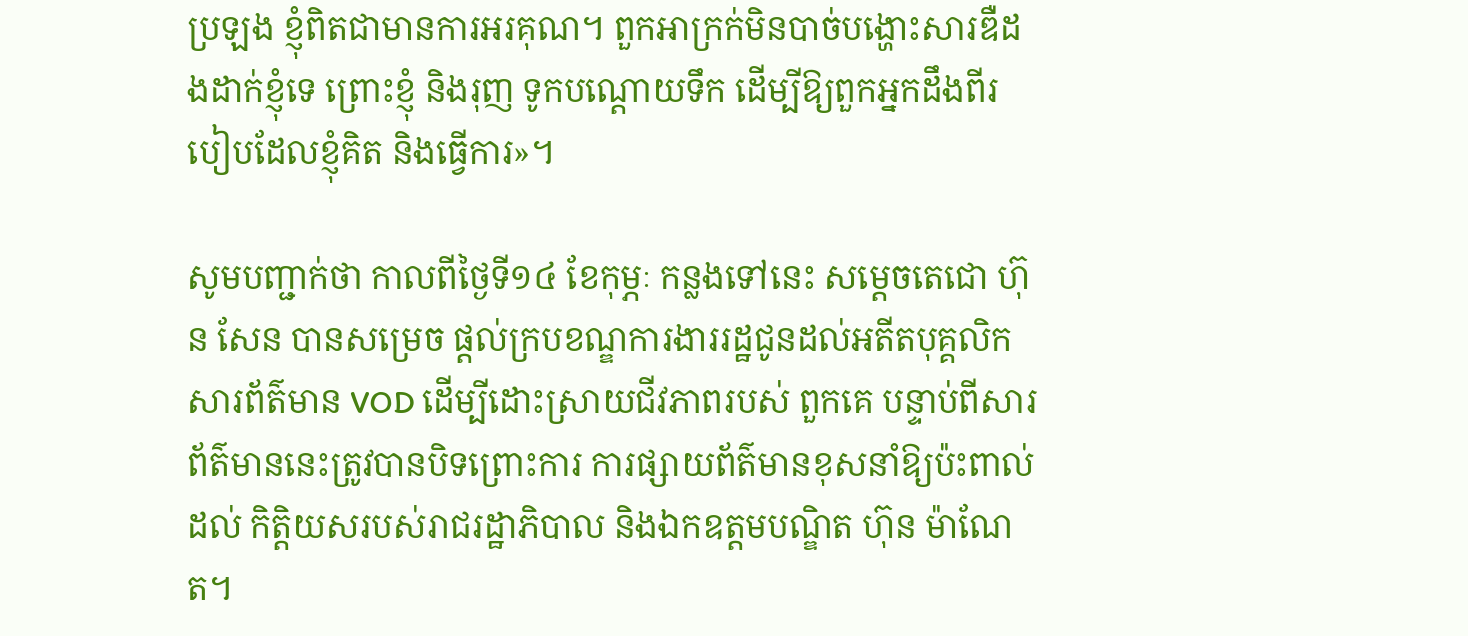ប្រឡង ខ្ញុំពិតជាមានការអរគុណ។ ពួកអាក្រក់មិនបាច់បង្ហោះសារឌឺដងដាក់ខ្ញុំទេ ព្រោះខ្ញុំ និងរុញ ទូកបណ្តោយទឹក ដើម្បីឱ្យពួកអ្នកដឹងពីរបៀបដែលខ្ញុំគិត និងធ្វើការ»។

សូមបញ្ជាក់ថា កាលពីថ្ងៃទី១៤ ខែកុម្ភៈ កន្លងទៅនេះ សម្តេចតេជោ ហ៊ុន សែន បានសម្រេច ផ្តល់ក្របខណ្ឌការងាររដ្ឋជូនដល់អតីតបុគ្គលិកសារព័ត៌មាន VOD ដើម្បីដោះស្រាយជីវភាពរបស់ ពួកគេ បន្ទាប់ពីសារព័ត៌មាននេះត្រូវបានបិទព្រោះការ ការផ្សាយព័ត៌មានខុសនាំឱ្យប៉ះពាល់ដល់ កិត្តិយសរបស់រាជរដ្ឋាភិបាល និងឯកឧត្តមបណ្ឌិត ហ៊ុន ម៉ាណែត។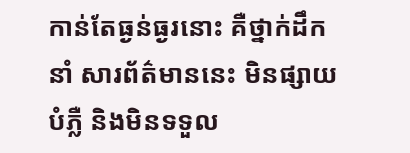កាន់តែធ្ងន់ធ្ងរនោះ គឺថ្នាក់ដឹកនាំ សារព័ត៌មាននេះ មិនផ្សាយបំភ្លឺ និងមិនទទួល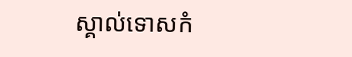ស្គាល់ទោសកំ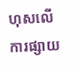ហុសលើការផ្សាយ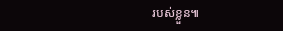របស់ខ្លួន៕